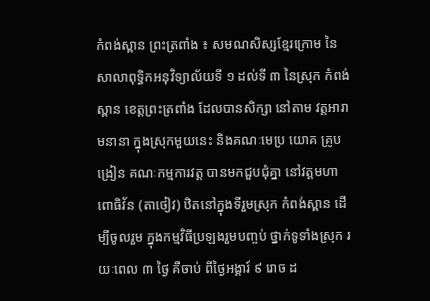កំពង់ស្ពាន ព្រះត្រពាំង ៖ សមណសិស្សខ្មែរក្រោម នៃសាលាពុទ្ធិកអនុវិទ្យាល័យទី ១ ដល់ទី ៣ នៃស្រុក កំពង់ស្ពាន ខេត្តព្រះត្រពាំង ដែលបានសិក្សា នៅតាម វត្តអារាមនានា ក្នុងស្រុកមួយនេះ និងគណៈមេប្រ យោគ គ្រូបង្រៀន គណៈកម្មការវត្ត បានមកជួបជុំគ្នា នៅវត្តមហាពោធិវ័ន (តាថៀវ) ឋិតនៅក្នុងទីរួមស្រុក កំពង់ស្ពាន ដើម្បីចូលរួម ក្នុងកម្មវិធីប្រឡងរួមបញ្ចប់ ថ្នាក់ទូទាំងស្រុក រយៈពេល ៣ ថ្ងៃ គឺចាប់ ពីថ្ងៃអង្គារ៍ ៩ រោច ដ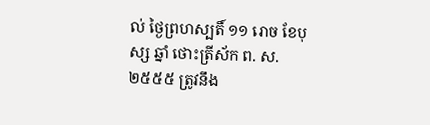ល់ ថ្ងៃព្រហស្បតិ៍ ១១ រោច ខែបុស្ស ឆ្នាំ ថោះត្រីស័ក ព. ស. ២៥៥៥ ត្រូវនឹង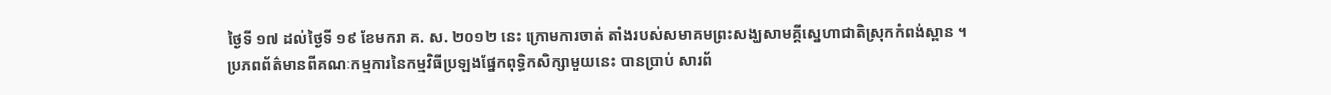ថ្ងៃទី ១៧ ដល់ថ្ងៃទី ១៩ ខែមករា គ. ស. ២០១២ នេះ ក្រោមការចាត់ តាំងរបស់សមាគមព្រះសង្ឃសាមគ្គីស្នេហាជាតិស្រុកកំពង់ស្ពាន ។
ប្រភពព័ត៌មានពីគណៈកម្មការនៃកម្មវិធីប្រឡងផ្នែកពុទ្ធិកសិក្សាមួយនេះ បានប្រាប់ សារព័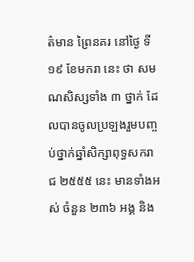ត៌មាន ព្រៃនគរ នៅថ្ងៃ ទី ១៩ ខែមករា នេះ ថា សមណសិស្សទាំង ៣ ថ្នាក់ ដែលបានចូលប្រឡងរួមបញ្ចប់ថ្នាក់ឆ្នាំសិក្សាពុទ្ធសករាជ ២៥៥៥ នេះ មានទាំងអស់ ចំនួន ២៣៦ អង្គ និង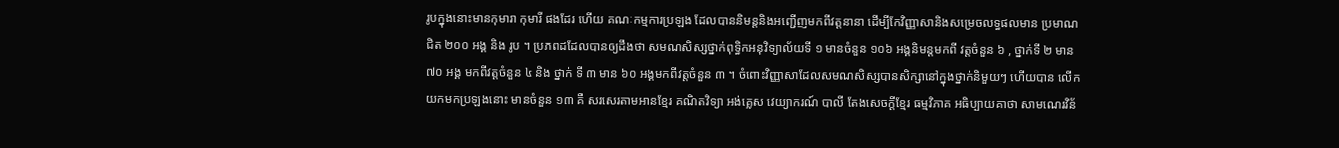រូបក្នុងនោះមានកុមារា កុមារី ផងដែរ ហើយ គណៈកម្មការប្រឡង ដែលបាននិមន្តនិងអញ្ជើញមកពីវត្តនានា ដើម្បីកែវិញ្ញាសានិងសម្រេចលទ្ធផលមាន ប្រមាណជិត ២០០ អង្គ និង រូប ។ ប្រភពដដែលបានឲ្យដឹងថា សមណសិស្សថ្នាក់ពុទ្ធិកអនុវិទ្យាល័យទី ១ មានចំនួន ១០៦ អង្គនិមន្តមកពី វត្តចំនួន ៦ , ថ្នាក់ទី ២ មាន ៧០ អង្គ មកពីវត្តចំនួន ៤ និង ថ្នាក់ ទី ៣ មាន ៦០ អង្គមកពីវត្តចំនួន ៣ ។ ចំពោះវិញ្ញាសាដែលសមណសិស្សបានសិក្សានៅក្នុងថ្នាក់និមួយៗ ហើយបាន លើកយកមកប្រឡងនោះ មានចំនួន ១៣ គឺ សរសេរតាមអានខ្មែរ គណិតវិទ្យា អង់គ្លេស វេយ្យាករណ៍ បាលី តែងសេចក្ដីខ្មែរ ធម្មវិភាគ អធិប្បាយគាថា សាមណេរវិន័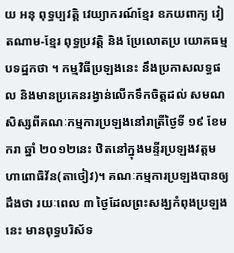យ អនុ ពុទ្ធប្បវត្តិ វេយ្យាករណ៍ខ្មែរ ឧភយពាក្យ វៀតណាម-ខ្មែរ ពុទ្ធប្រវត្តិ និង ប្រែលោតប្រ យោគធម្មបទដ្ឋកថា ។ កម្មវិធីប្រឡងនេះ នឹងប្រកាសលទ្ធផល និងមានប្រគេនរង្វាន់លើកទឹកចិត្តដល់ សមណសិស្សពីគណៈកម្មការប្រឡងនៅរាត្រីថ្ងៃទី ១៩ ខែមករា ឆ្នាំ ២០១២នេះ ឋិតនៅក្នុងមន្ទីរប្រឡងវត្តមហាពោធិវ័ន(តាថៀវ)។ គណៈកម្មការប្រឡងបានឲ្យដឹងថា រយៈពេល ៣ ថ្ងៃដែលព្រះសង្ឃកំពុងប្រឡងនេះ មានពុទ្ធបរិស័ទ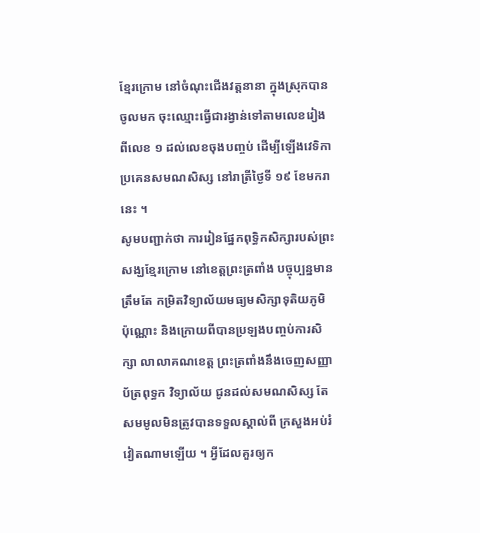ខ្មែរក្រោម នៅចំណុះជើងវត្តនានា ក្នុងស្រុកបានចូលមក ចុះឈ្មោះធ្វើជារង្វាន់ទៅតាមលេខរៀង ពីលេខ ១ ដល់លេខចុងបញ្ចប់ ដើម្បីឡើងវេទិកាប្រគេនសមណសិស្ស នៅរាត្រីថ្ងៃទី ១៩ ខែមករា នេះ ។
សូមបញ្ជាក់ថា ការរៀនផ្នែកពុទ្ធិកសិក្សារបស់ព្រះសង្ឃខ្មែរក្រោម នៅខេត្តព្រះត្រពាំង បច្ចុប្បន្នមានត្រឹមតែ កម្រិតវិទ្យាល័យមធ្យមសិក្សាទុតិយភូមិ ប៉ុណ្ណោះ និងក្រោយពីបានប្រឡងបញ្ចប់ការសិក្សា លាលាគណខេត្ត ព្រះត្រពាំងនឹងចេញសញ្ញាប័ត្រពុទ្ធក វិទ្យាល័យ ជូនដល់សមណសិស្ស តែសមមូលមិនត្រូវបានទទួលស្គាល់ពី ក្រសួងអប់រំ វៀតណាមឡើយ ។ អ្វីដែលគួរឲ្យក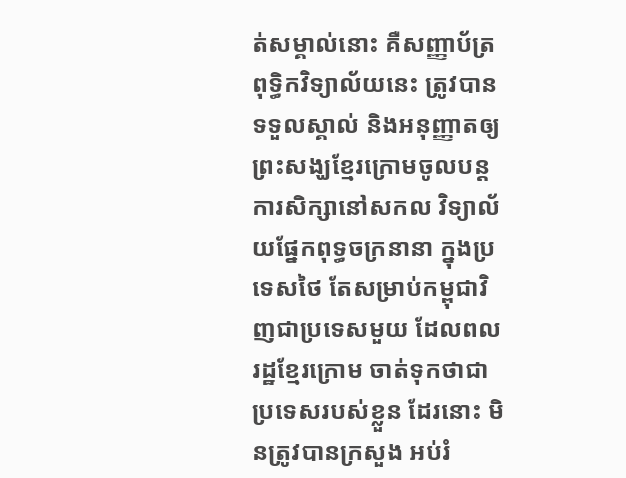ត់សម្គាល់នោះ គឺសញ្ញាប័ត្រពុទ្ធិកវិទ្យាល័យនេះ ត្រូវបាន ទទួលស្គាល់ និងអនុញ្ញាតឲ្យព្រះសង្ឃខ្មែរក្រោមចូលបន្តការសិក្សានៅសកល វិទ្យាល័យផ្នែកពុទ្ធចក្រនានា ក្នុងប្រទេសថៃ តែសម្រាប់កម្ពុជាវិញជាប្រទេសមួយ ដែលពលរដ្ឋខ្មែរក្រោម ចាត់ទុកថាជាប្រទេសរបស់ខ្លួន ដែរនោះ មិនត្រូវបានក្រសួង អប់រំ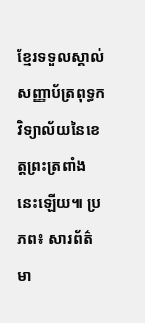ខ្មែរទទួលស្គាល់សញ្ញាប័ត្រពុទ្ធកវិទ្យាល័យនៃខេត្តព្រះត្រពាំងនេះឡើយ៕ ប្រភព៖ សារព័ត៌មា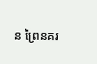ន ព្រៃនគរ